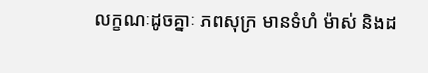លក្ខណៈដូចគ្នាៈ ភពសុក្រ មានទំហំ ម៉ាស់ និងដ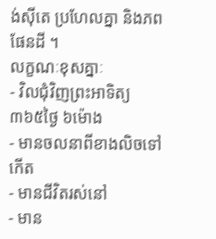ង់ស៊ីតេ ប្រហែលគ្នា និងភពផែនដី ។
លក្ខណៈខុសគ្នាៈ
- វិលជុំវិញព្រះអាទិត្យ ៣៦៥ថ្ងៃ ៦ម៉ោង
- មានចលនាពីខាងលិចទៅកើត
- មានជីវិតរស់នៅ
- មាន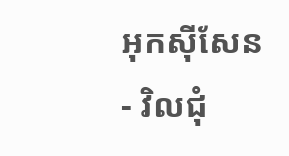អុកស៊ីសែន
- វិលជុំ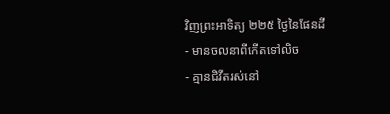វិញព្រះអាទិត្យ ២២៥ ថ្ងៃនៃផែនដី
- មានចលនាពីកើតទៅលិច
- គ្មានជិវីតរស់នៅ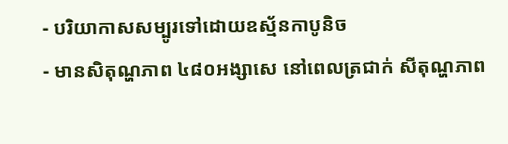- បរិយាកាសសម្បូរទៅដោយឧស្ម័នកាបូនិច
- មានសិតុណ្ហភាព ៤៨០អង្សាសេ នៅពេលត្រជាក់ សីតុណ្ហភាព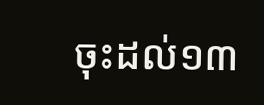ចុះដល់១៣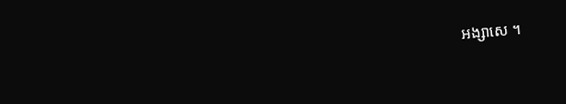អង្សាសេ ។